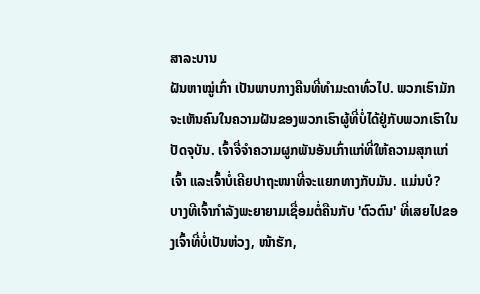ສາລະບານ
ຝັນຫາໝູ່ເກົ່າ ເປັນພາບກາງຄືນທີ່ທຳມະດາທົ່ວໄປ. ພວກເຮົາມັກຈະເຫັນຄົນໃນຄວາມຝັນຂອງພວກເຮົາຜູ້ທີ່ບໍ່ໄດ້ຢູ່ກັບພວກເຮົາໃນປັດຈຸບັນ. ເຈົ້າຈື່ຈໍາຄວາມຜູກພັນອັນເກົ່າແກ່ທີ່ໃຫ້ຄວາມສຸກແກ່ເຈົ້າ ແລະເຈົ້າບໍ່ເຄີຍປາຖະໜາທີ່ຈະແຍກທາງກັບມັນ. ແມ່ນບໍ?
ບາງທີເຈົ້າກຳລັງພະຍາຍາມເຊື່ອມຕໍ່ຄືນກັບ 'ຕົວຕົນ' ທີ່ເສຍໄປຂອງເຈົ້າທີ່ບໍ່ເປັນຫ່ວງ, ໜ້າຮັກ,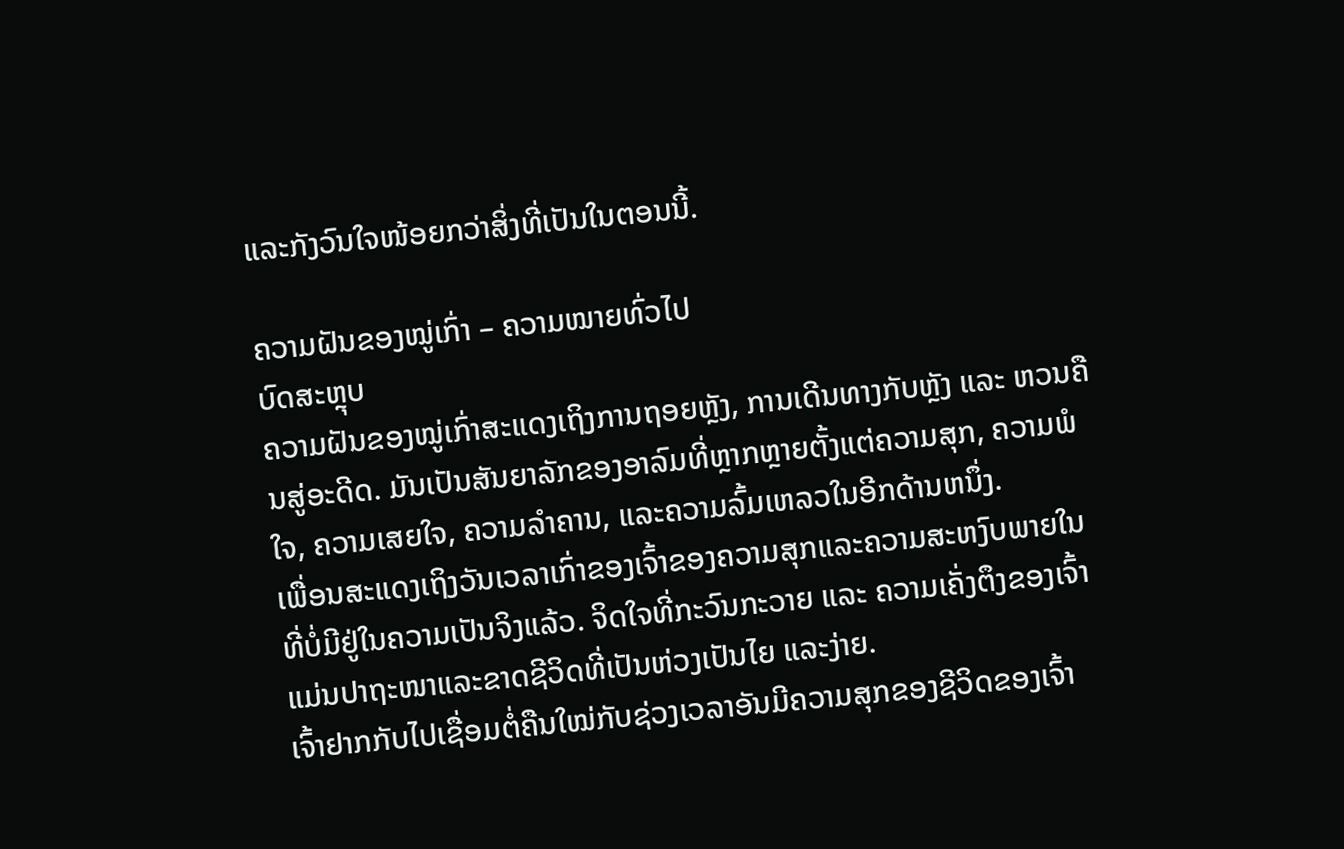ແລະກັງວົນໃຈໜ້ອຍກວ່າສິ່ງທີ່ເປັນໃນຕອນນີ້.

ຄວາມຝັນຂອງໝູ່ເກົ່າ – ຄວາມໝາຍທົ່ວໄປ
ບົດສະຫຼຸບ
ຄວາມຝັນຂອງໝູ່ເກົ່າສະແດງເຖິງການຖອຍຫຼັງ, ການເດີນທາງກັບຫຼັງ ແລະ ຫວນຄືນສູ່ອະດີດ. ມັນເປັນສັນຍາລັກຂອງອາລົມທີ່ຫຼາກຫຼາຍຕັ້ງແຕ່ຄວາມສຸກ, ຄວາມພໍໃຈ, ຄວາມເສຍໃຈ, ຄວາມລຳຄານ, ແລະຄວາມລົ້ມເຫລວໃນອີກດ້ານຫນຶ່ງ.
ເພື່ອນສະແດງເຖິງວັນເວລາເກົ່າຂອງເຈົ້າຂອງຄວາມສຸກແລະຄວາມສະຫງົບພາຍໃນທີ່ບໍ່ມີຢູ່ໃນຄວາມເປັນຈິງແລ້ວ. ຈິດໃຈທີ່ກະວົນກະວາຍ ແລະ ຄວາມເຄັ່ງຕຶງຂອງເຈົ້າແມ່ນປາຖະໜາແລະຂາດຊີວິດທີ່ເປັນຫ່ວງເປັນໄຍ ແລະງ່າຍ.
ເຈົ້າຢາກກັບໄປເຊື່ອມຕໍ່ຄືນໃໝ່ກັບຊ່ວງເວລາອັນມີຄວາມສຸກຂອງຊີວິດຂອງເຈົ້າ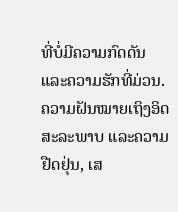ທີ່ບໍ່ມີຄວາມກົດດັນ ແລະຄວາມຮັກທີ່ມ່ວນ. ຄວາມຝັນໝາຍເຖິງອິດສະລະພາບ ແລະຄວາມຢືດຢຸ່ນ, ເສ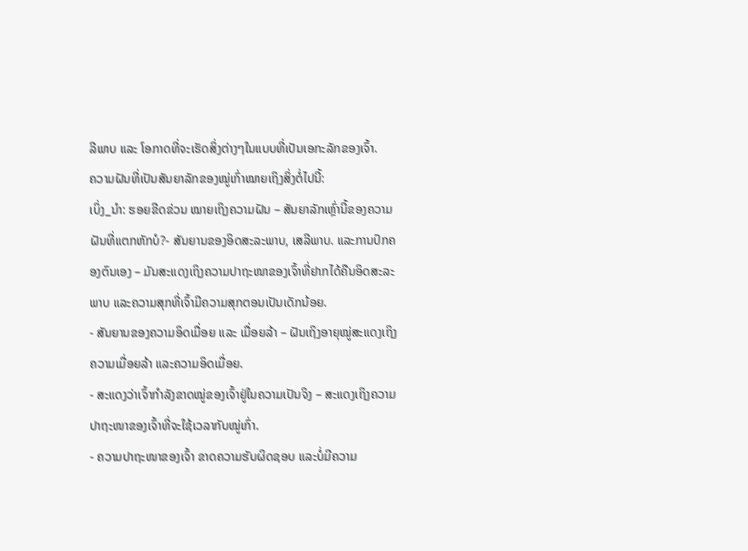ລີພາບ ແລະ ໂອກາດທີ່ຈະເຮັດສິ່ງຕ່າງໆໃນແບບທີ່ເປັນເອກະລັກຂອງເຈົ້າ.
ຄວາມຝັນທີ່ເປັນສັນຍາລັກຂອງໝູ່ເກົ່າໝາຍເຖິງສິ່ງຕໍ່ໄປນີ້:
ເບິ່ງ_ນຳ: ຮອຍຂີດຂ່ວນ ໝາຍເຖິງຄວາມຝັນ – ສັນຍາລັກເຫຼົ່ານີ້ຂອງຄວາມຝັນທີ່ແຕກຫັກບໍ?- ສັນຍານຂອງອິດສະລະພາບ, ເສລີພາບ. ແລະການປົກຄອງຕົນເອງ – ມັນສະແດງເຖິງຄວາມປາຖະໜາຂອງເຈົ້າທີ່ຢາກໄດ້ຄືນອິດສະລະພາບ ແລະຄວາມສຸກທີ່ເຈົ້າມີຄວາມສຸກຕອນເປັນເດັກນ້ອຍ.
- ສັນຍານຂອງຄວາມອິດເມື່ອຍ ແລະ ເມື່ອຍລ້າ – ຝັນເຖິງອາຍຸໝູ່ສະແດງເຖິງຄວາມເມື່ອຍລ້າ ແລະຄວາມອິດເມື່ອຍ.
- ສະແດງວ່າເຈົ້າກຳລັງຂາດໝູ່ຂອງເຈົ້າຢູ່ໃນຄວາມເປັນຈິງ – ສະແດງເຖິງຄວາມປາຖະໜາຂອງເຈົ້າທີ່ຈະໃຊ້ເວລາກັບໝູ່ເກົ່າ.
- ຄວາມປາຖະໜາຂອງເຈົ້າ ຂາດຄວາມຮັບຜິດຊອບ ແລະບໍ່ມີຄວາມ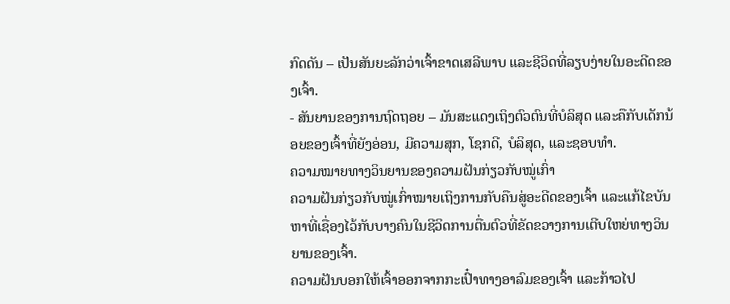ກົດດັນ – ເປັນສັນຍະລັກວ່າເຈົ້າຂາດເສລີພາບ ແລະຊີວິດທີ່ລຽບງ່າຍໃນອະດີດຂອງເຈົ້າ.
- ສັນຍານຂອງການຖົດຖອຍ – ມັນສະແດງເຖິງຕົວຕົນທີ່ບໍລິສຸດ ແລະຄືກັບເດັກນ້ອຍຂອງເຈົ້າທີ່ຍັງອ່ອນ, ມີຄວາມສຸກ, ໂຊກດີ, ບໍລິສຸດ, ແລະຊອບທໍາ.
ຄວາມໝາຍທາງວິນຍານຂອງຄວາມຝັນກ່ຽວກັບໝູ່ເກົ່າ
ຄວາມຝັນກ່ຽວກັບໝູ່ເກົ່າໝາຍເຖິງການກັບຄືນສູ່ອະດີດຂອງເຈົ້າ ແລະແກ້ໄຂບັນຫາທີ່ເຊື່ອງໄວ້ກັບບາງຄົນໃນຊີວິດການຕື່ນຕົວທີ່ຂັດຂວາງການເຕີບໃຫຍ່ທາງວິນຍານຂອງເຈົ້າ.
ຄວາມຝັນບອກໃຫ້ເຈົ້າອອກຈາກກະເປົ໋າທາງອາລົມຂອງເຈົ້າ ແລະກ້າວໄປ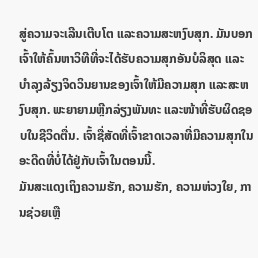ສູ່ຄວາມຈະເລີນເຕີບໂຕ ແລະຄວາມສະຫງົບສຸກ. ມັນບອກເຈົ້າໃຫ້ຄົ້ນຫາວິທີທີ່ຈະໄດ້ຮັບຄວາມສຸກອັນບໍລິສຸດ ແລະບໍາລຸງລ້ຽງຈິດວິນຍານຂອງເຈົ້າໃຫ້ມີຄວາມສຸກ ແລະສະຫງົບສຸກ. ພະຍາຍາມຫຼີກລ່ຽງພັນທະ ແລະໜ້າທີ່ຮັບຜິດຊອບໃນຊີວິດຕື່ນ. ເຈົ້າຊື່ສັດທີ່ເຈົ້າຂາດເວລາທີ່ມີຄວາມສຸກໃນອະດີດທີ່ບໍ່ໄດ້ຢູ່ກັບເຈົ້າໃນຕອນນີ້.
ມັນສະແດງເຖິງຄວາມຮັກ, ຄວາມຮັກ, ຄວາມຫ່ວງໃຍ, ການຊ່ວຍເຫຼື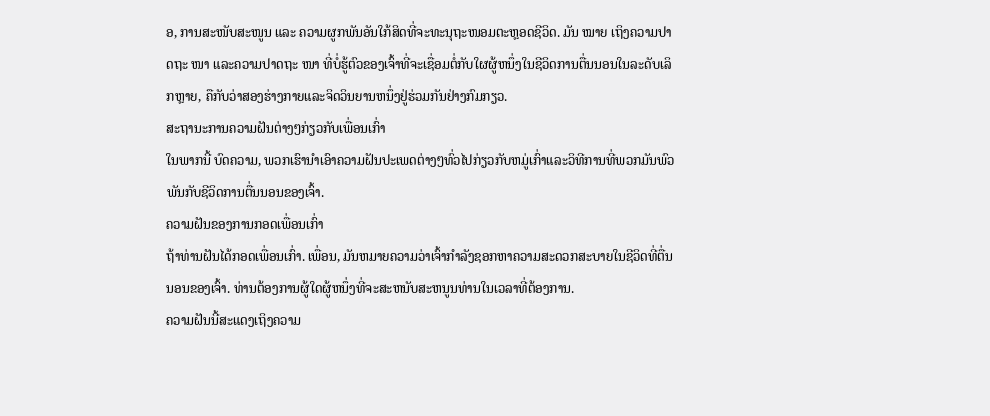ອ, ການສະໜັບສະໜູນ ແລະ ຄວາມຜູກພັນອັນໃກ້ສິດທີ່ຈະທະນຸຖະໜອມຕະຫຼອດຊີວິດ. ມັນ ໝາຍ ເຖິງຄວາມປາດຖະ ໜາ ແລະຄວາມປາດຖະ ໜາ ທີ່ບໍ່ຮູ້ຕົວຂອງເຈົ້າທີ່ຈະເຊື່ອມຕໍ່ກັບໃຜຜູ້ຫນຶ່ງໃນຊີວິດການຕື່ນນອນໃນລະດັບເລິກຫຼາຍ, ຄືກັບວ່າສອງຮ່າງກາຍແລະຈິດວິນຍານຫນຶ່ງຢູ່ຮ່ວມກັນຢ່າງກົມກຽວ.
ສະຖານະການຄວາມຝັນຕ່າງໆກ່ຽວກັບເພື່ອນເກົ່າ
ໃນພາກນີ້ ບົດຄວາມ, ພວກເຮົານໍາເອົາຄວາມຝັນປະເພດຕ່າງໆທົ່ວໄປກ່ຽວກັບຫມູ່ເກົ່າແລະວິທີການທີ່ພວກມັນພົວພັນກັບຊີວິດການຕື່ນນອນຂອງເຈົ້າ.
ຄວາມຝັນຂອງການກອດເພື່ອນເກົ່າ
ຖ້າທ່ານຝັນໄດ້ກອດເພື່ອນເກົ່າ. ເພື່ອນ, ມັນຫມາຍຄວາມວ່າເຈົ້າກໍາລັງຊອກຫາຄວາມສະດວກສະບາຍໃນຊີວິດທີ່ຕື່ນນອນຂອງເຈົ້າ. ທ່ານຕ້ອງການຜູ້ໃດຜູ້ຫນຶ່ງທີ່ຈະສະຫນັບສະຫນູນທ່ານໃນເວລາທີ່ຕ້ອງການ.
ຄວາມຝັນນີ້ສະແດງເຖິງຄວາມ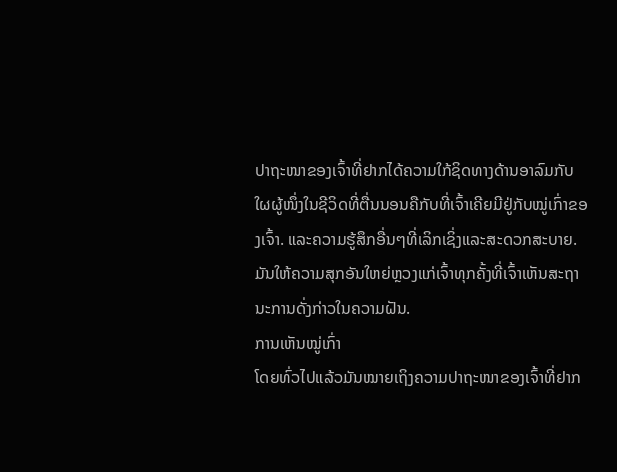ປາຖະໜາຂອງເຈົ້າທີ່ຢາກໄດ້ຄວາມໃກ້ຊິດທາງດ້ານອາລົມກັບໃຜຜູ້ໜຶ່ງໃນຊີວິດທີ່ຕື່ນນອນຄືກັບທີ່ເຈົ້າເຄີຍມີຢູ່ກັບໝູ່ເກົ່າຂອງເຈົ້າ. ແລະຄວາມຮູ້ສຶກອື່ນໆທີ່ເລິກເຊິ່ງແລະສະດວກສະບາຍ. ມັນໃຫ້ຄວາມສຸກອັນໃຫຍ່ຫຼວງແກ່ເຈົ້າທຸກຄັ້ງທີ່ເຈົ້າເຫັນສະຖານະການດັ່ງກ່າວໃນຄວາມຝັນ.
ການເຫັນໝູ່ເກົ່າ
ໂດຍທົ່ວໄປແລ້ວມັນໝາຍເຖິງຄວາມປາຖະໜາຂອງເຈົ້າທີ່ຢາກ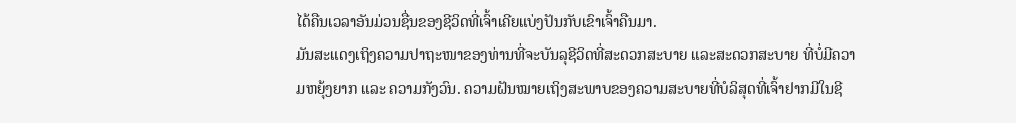ໄດ້ຄືນເວລາອັນມ່ວນຊື່ນຂອງຊີວິດທີ່ເຈົ້າເຄີຍແບ່ງປັນກັບເຂົາເຈົ້າຄືນມາ.
ມັນສະແດງເຖິງຄວາມປາຖະໜາຂອງທ່ານທີ່ຈະບັນລຸຊີວິດທີ່ສະດວກສະບາຍ ແລະສະດວກສະບາຍ ທີ່ບໍ່ມີຄວາມຫຍຸ້ງຍາກ ແລະ ຄວາມກັງວົນ. ຄວາມຝັນໝາຍເຖິງສະພາບຂອງຄວາມສະບາຍທີ່ບໍລິສຸດທີ່ເຈົ້າຢາກມີໃນຊີ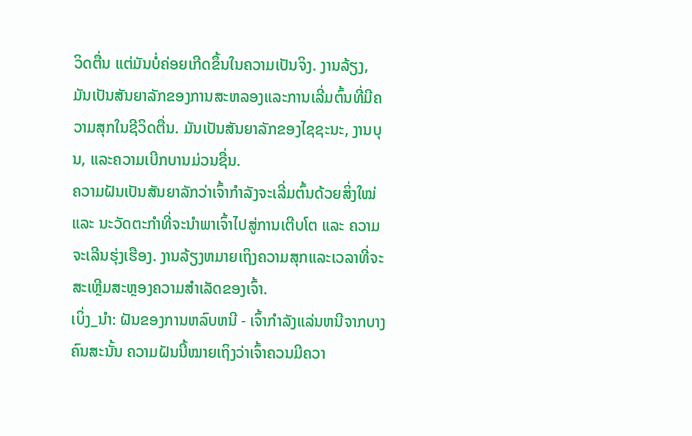ວິດຕື່ນ ແຕ່ມັນບໍ່ຄ່ອຍເກີດຂຶ້ນໃນຄວາມເປັນຈິງ. ງານລ້ຽງ, ມັນເປັນສັນຍາລັກຂອງການສະຫລອງແລະການເລີ່ມຕົ້ນທີ່ມີຄວາມສຸກໃນຊີວິດຕື່ນ. ມັນເປັນສັນຍາລັກຂອງໄຊຊະນະ, ງານບຸນ, ແລະຄວາມເບີກບານມ່ວນຊື່ນ.
ຄວາມຝັນເປັນສັນຍາລັກວ່າເຈົ້າກຳລັງຈະເລີ່ມຕົ້ນດ້ວຍສິ່ງໃໝ່ ແລະ ນະວັດຕະກຳທີ່ຈະນຳພາເຈົ້າໄປສູ່ການເຕີບໂຕ ແລະ ຄວາມຈະເລີນຮຸ່ງເຮືອງ. ງານລ້ຽງຫມາຍເຖິງຄວາມສຸກແລະເວລາທີ່ຈະສະເຫຼີມສະຫຼອງຄວາມສໍາເລັດຂອງເຈົ້າ.
ເບິ່ງ_ນຳ: ຝັນຂອງການຫລົບຫນີ - ເຈົ້າກໍາລັງແລ່ນຫນີຈາກບາງຄົນສະນັ້ນ ຄວາມຝັນນີ້ໝາຍເຖິງວ່າເຈົ້າຄວນມີຄວາ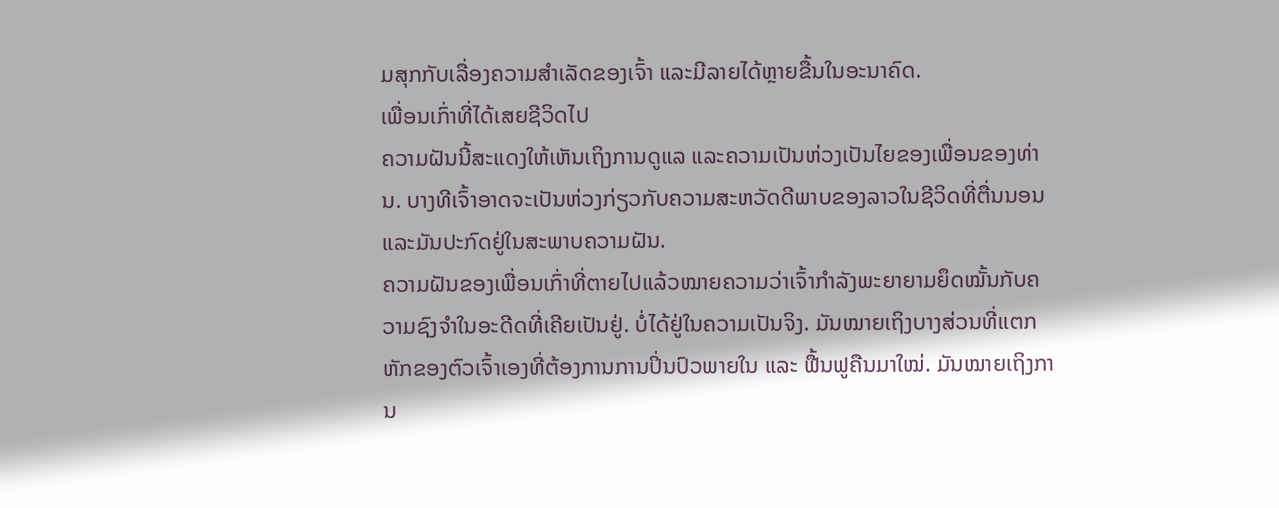ມສຸກກັບເລື່ອງຄວາມສໍາເລັດຂອງເຈົ້າ ແລະມີລາຍໄດ້ຫຼາຍຂື້ນໃນອະນາຄົດ.
ເພື່ອນເກົ່າທີ່ໄດ້ເສຍຊີວິດໄປ
ຄວາມຝັນນີ້ສະແດງໃຫ້ເຫັນເຖິງການດູແລ ແລະຄວາມເປັນຫ່ວງເປັນໄຍຂອງເພື່ອນຂອງທ່ານ. ບາງທີເຈົ້າອາດຈະເປັນຫ່ວງກ່ຽວກັບຄວາມສະຫວັດດີພາບຂອງລາວໃນຊີວິດທີ່ຕື່ນນອນ ແລະມັນປະກົດຢູ່ໃນສະພາບຄວາມຝັນ.
ຄວາມຝັນຂອງເພື່ອນເກົ່າທີ່ຕາຍໄປແລ້ວໝາຍຄວາມວ່າເຈົ້າກຳລັງພະຍາຍາມຍຶດໝັ້ນກັບຄວາມຊົງຈຳໃນອະດີດທີ່ເຄີຍເປັນຢູ່. ບໍ່ໄດ້ຢູ່ໃນຄວາມເປັນຈິງ. ມັນໝາຍເຖິງບາງສ່ວນທີ່ແຕກຫັກຂອງຕົວເຈົ້າເອງທີ່ຕ້ອງການການປິ່ນປົວພາຍໃນ ແລະ ຟື້ນຟູຄືນມາໃໝ່. ມັນໝາຍເຖິງການ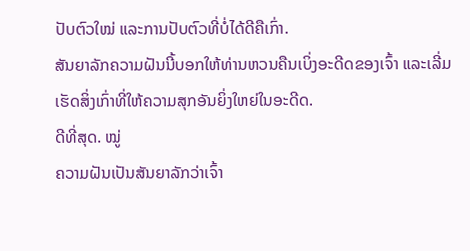ປັບຕົວໃໝ່ ແລະການປັບຕົວທີ່ບໍ່ໄດ້ດີຄືເກົ່າ.
ສັນຍາລັກຄວາມຝັນນີ້ບອກໃຫ້ທ່ານຫວນຄືນເບິ່ງອະດີດຂອງເຈົ້າ ແລະເລີ່ມເຮັດສິ່ງເກົ່າທີ່ໃຫ້ຄວາມສຸກອັນຍິ່ງໃຫຍ່ໃນອະດີດ.
ດີທີ່ສຸດ. ໝູ່
ຄວາມຝັນເປັນສັນຍາລັກວ່າເຈົ້າ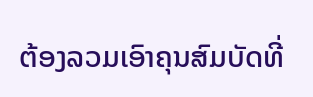ຕ້ອງລວມເອົາຄຸນສົມບັດທີ່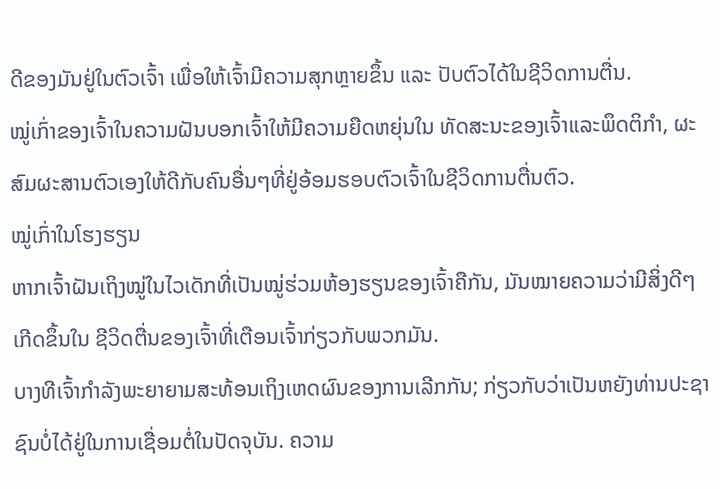ດີຂອງມັນຢູ່ໃນຕົວເຈົ້າ ເພື່ອໃຫ້ເຈົ້າມີຄວາມສຸກຫຼາຍຂຶ້ນ ແລະ ປັບຕົວໄດ້ໃນຊີວິດການຕື່ນ.
ໝູ່ເກົ່າຂອງເຈົ້າໃນຄວາມຝັນບອກເຈົ້າໃຫ້ມີຄວາມຍືດຫຍຸ່ນໃນ ທັດສະນະຂອງເຈົ້າແລະພຶດຕິກຳ, ຜະສົມຜະສານຕົວເອງໃຫ້ດີກັບຄົນອື່ນໆທີ່ຢູ່ອ້ອມຮອບຕົວເຈົ້າໃນຊີວິດການຕື່ນຕົວ.
ໝູ່ເກົ່າໃນໂຮງຮຽນ
ຫາກເຈົ້າຝັນເຖິງໝູ່ໃນໄວເດັກທີ່ເປັນໝູ່ຮ່ວມຫ້ອງຮຽນຂອງເຈົ້າຄືກັນ, ມັນໝາຍຄວາມວ່າມີສິ່ງດີໆເກີດຂຶ້ນໃນ ຊີວິດຕື່ນຂອງເຈົ້າທີ່ເຕືອນເຈົ້າກ່ຽວກັບພວກມັນ.
ບາງທີເຈົ້າກຳລັງພະຍາຍາມສະທ້ອນເຖິງເຫດຜົນຂອງການເລີກກັນ; ກ່ຽວກັບວ່າເປັນຫຍັງທ່ານປະຊາຊົນບໍ່ໄດ້ຢູ່ໃນການເຊື່ອມຕໍ່ໃນປັດຈຸບັນ. ຄວາມ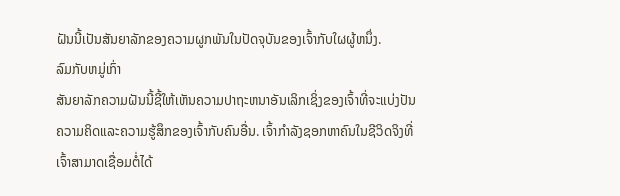ຝັນນີ້ເປັນສັນຍາລັກຂອງຄວາມຜູກພັນໃນປັດຈຸບັນຂອງເຈົ້າກັບໃຜຜູ້ຫນຶ່ງ.
ລົມກັບຫມູ່ເກົ່າ
ສັນຍາລັກຄວາມຝັນນີ້ຊີ້ໃຫ້ເຫັນຄວາມປາຖະຫນາອັນເລິກເຊິ່ງຂອງເຈົ້າທີ່ຈະແບ່ງປັນຄວາມຄິດແລະຄວາມຮູ້ສຶກຂອງເຈົ້າກັບຄົນອື່ນ. ເຈົ້າກຳລັງຊອກຫາຄົນໃນຊີວິດຈິງທີ່ເຈົ້າສາມາດເຊື່ອມຕໍ່ໄດ້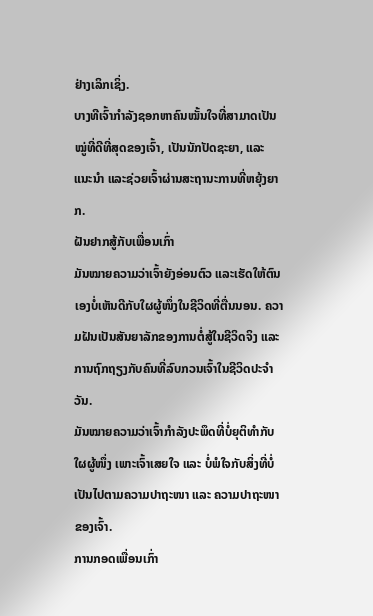ຢ່າງເລິກເຊິ່ງ.
ບາງທີເຈົ້າກຳລັງຊອກຫາຄົນໝັ້ນໃຈທີ່ສາມາດເປັນໝູ່ທີ່ດີທີ່ສຸດຂອງເຈົ້າ, ເປັນນັກປັດຊະຍາ, ແລະແນະນຳ ແລະຊ່ວຍເຈົ້າຜ່ານສະຖານະການທີ່ຫຍຸ້ງຍາກ.
ຝັນຢາກສູ້ກັບເພື່ອນເກົ່າ
ມັນໝາຍຄວາມວ່າເຈົ້າຍັງອ່ອນຕົວ ແລະເຮັດໃຫ້ຕົນເອງບໍ່ເຫັນດີກັບໃຜຜູ້ໜຶ່ງໃນຊີວິດທີ່ຕື່ນນອນ. ຄວາມຝັນເປັນສັນຍາລັກຂອງການຕໍ່ສູ້ໃນຊີວິດຈິງ ແລະ ການຖົກຖຽງກັບຄົນທີ່ລົບກວນເຈົ້າໃນຊີວິດປະຈຳວັນ.
ມັນໝາຍຄວາມວ່າເຈົ້າກຳລັງປະພຶດທີ່ບໍ່ຍຸຕິທຳກັບໃຜຜູ້ໜຶ່ງ ເພາະເຈົ້າເສຍໃຈ ແລະ ບໍ່ພໍໃຈກັບສິ່ງທີ່ບໍ່ເປັນໄປຕາມຄວາມປາຖະໜາ ແລະ ຄວາມປາຖະໜາຂອງເຈົ້າ.
ການກອດເພື່ອນເກົ່າ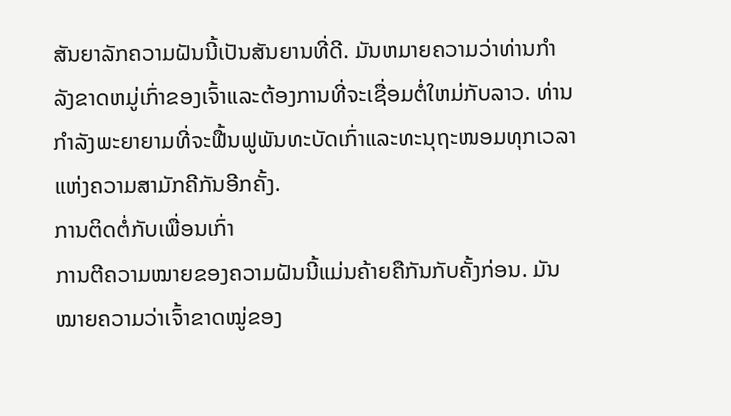ສັນຍາລັກຄວາມຝັນນີ້ເປັນສັນຍານທີ່ດີ. ມັນຫມາຍຄວາມວ່າທ່ານກໍາລັງຂາດຫມູ່ເກົ່າຂອງເຈົ້າແລະຕ້ອງການທີ່ຈະເຊື່ອມຕໍ່ໃຫມ່ກັບລາວ. ທ່ານກໍາລັງພະຍາຍາມທີ່ຈະຟື້ນຟູພັນທະບັດເກົ່າແລະທະນຸຖະໜອມທຸກເວລາແຫ່ງຄວາມສາມັກຄີກັນອີກຄັ້ງ.
ການຕິດຕໍ່ກັບເພື່ອນເກົ່າ
ການຕີຄວາມໝາຍຂອງຄວາມຝັນນີ້ແມ່ນຄ້າຍຄືກັນກັບຄັ້ງກ່ອນ. ມັນໝາຍຄວາມວ່າເຈົ້າຂາດໝູ່ຂອງ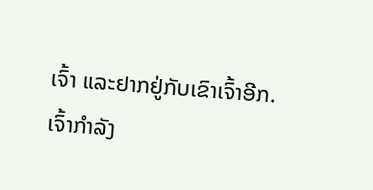ເຈົ້າ ແລະຢາກຢູ່ກັບເຂົາເຈົ້າອີກ.
ເຈົ້າກຳລັງ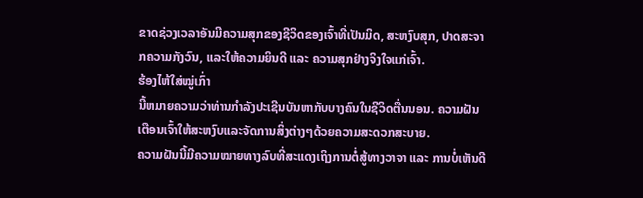ຂາດຊ່ວງເວລາອັນມີຄວາມສຸກຂອງຊີວິດຂອງເຈົ້າທີ່ເປັນມິດ, ສະຫງົບສຸກ, ປາດສະຈາກຄວາມກັງວົນ, ແລະໃຫ້ຄວາມຍິນດີ ແລະ ຄວາມສຸກຢ່າງຈິງໃຈແກ່ເຈົ້າ.
ຮ້ອງໄຫ້ໃສ່ໝູ່ເກົ່າ
ນີ້ຫມາຍຄວາມວ່າທ່ານກໍາລັງປະເຊີນບັນຫາກັບບາງຄົນໃນຊີວິດຕື່ນນອນ. ຄວາມຝັນເຕືອນເຈົ້າໃຫ້ສະຫງົບແລະຈັດການສິ່ງຕ່າງໆດ້ວຍຄວາມສະດວກສະບາຍ.
ຄວາມຝັນນີ້ມີຄວາມໝາຍທາງລົບທີ່ສະແດງເຖິງການຕໍ່ສູ້ທາງວາຈາ ແລະ ການບໍ່ເຫັນດີ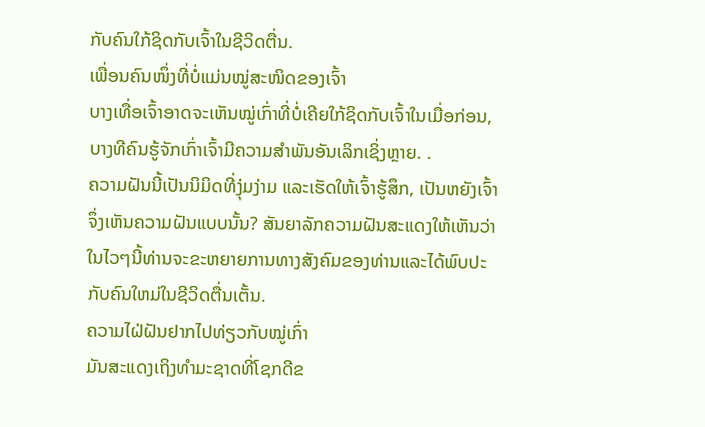ກັບຄົນໃກ້ຊິດກັບເຈົ້າໃນຊີວິດຕື່ນ.
ເພື່ອນຄົນໜຶ່ງທີ່ບໍ່ແມ່ນໝູ່ສະໜິດຂອງເຈົ້າ
ບາງເທື່ອເຈົ້າອາດຈະເຫັນໝູ່ເກົ່າທີ່ບໍ່ເຄີຍໃກ້ຊິດກັບເຈົ້າໃນເມື່ອກ່ອນ, ບາງທີຄົນຮູ້ຈັກເກົ່າເຈົ້າມີຄວາມສໍາພັນອັນເລິກເຊິ່ງຫຼາຍ. .
ຄວາມຝັນນີ້ເປັນນິມິດທີ່ງຸ່ມງ່າມ ແລະເຮັດໃຫ້ເຈົ້າຮູ້ສຶກ, ເປັນຫຍັງເຈົ້າຈຶ່ງເຫັນຄວາມຝັນແບບນັ້ນ? ສັນຍາລັກຄວາມຝັນສະແດງໃຫ້ເຫັນວ່າໃນໄວໆນີ້ທ່ານຈະຂະຫຍາຍການທາງສັງຄົມຂອງທ່ານແລະໄດ້ພົບປະກັບຄົນໃຫມ່ໃນຊີວິດຕື່ນເຕັ້ນ.
ຄວາມໄຝ່ຝັນຢາກໄປທ່ຽວກັບໝູ່ເກົ່າ
ມັນສະແດງເຖິງທຳມະຊາດທີ່ໂຊກດີຂ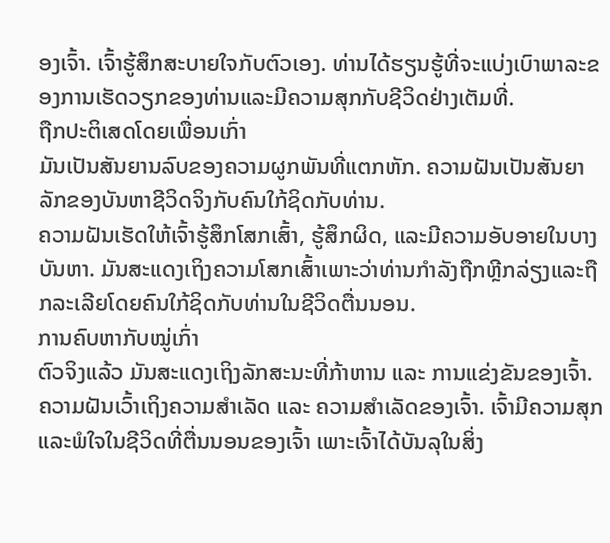ອງເຈົ້າ. ເຈົ້າຮູ້ສຶກສະບາຍໃຈກັບຕົວເອງ. ທ່ານໄດ້ຮຽນຮູ້ທີ່ຈະແບ່ງເບົາພາລະຂອງການເຮັດວຽກຂອງທ່ານແລະມີຄວາມສຸກກັບຊີວິດຢ່າງເຕັມທີ່.
ຖືກປະຕິເສດໂດຍເພື່ອນເກົ່າ
ມັນເປັນສັນຍານລົບຂອງຄວາມຜູກພັນທີ່ແຕກຫັກ. ຄວາມຝັນເປັນສັນຍາລັກຂອງບັນຫາຊີວິດຈິງກັບຄົນໃກ້ຊິດກັບທ່ານ.
ຄວາມຝັນເຮັດໃຫ້ເຈົ້າຮູ້ສຶກໂສກເສົ້າ, ຮູ້ສຶກຜິດ, ແລະມີຄວາມອັບອາຍໃນບາງບັນຫາ. ມັນສະແດງເຖິງຄວາມໂສກເສົ້າເພາະວ່າທ່ານກໍາລັງຖືກຫຼີກລ່ຽງແລະຖືກລະເລີຍໂດຍຄົນໃກ້ຊິດກັບທ່ານໃນຊີວິດຕື່ນນອນ.
ການຄົບຫາກັບໝູ່ເກົ່າ
ຕົວຈິງແລ້ວ ມັນສະແດງເຖິງລັກສະນະທີ່ກ້າຫານ ແລະ ການແຂ່ງຂັນຂອງເຈົ້າ. ຄວາມຝັນເວົ້າເຖິງຄວາມສຳເລັດ ແລະ ຄວາມສຳເລັດຂອງເຈົ້າ. ເຈົ້າມີຄວາມສຸກ ແລະພໍໃຈໃນຊີວິດທີ່ຕື່ນນອນຂອງເຈົ້າ ເພາະເຈົ້າໄດ້ບັນລຸໃນສິ່ງ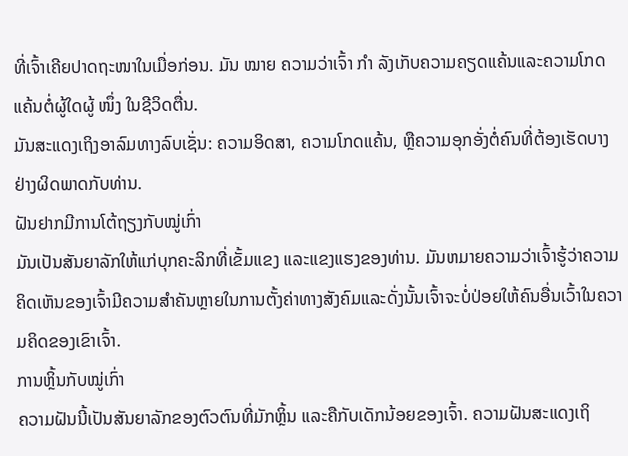ທີ່ເຈົ້າເຄີຍປາດຖະໜາໃນເມື່ອກ່ອນ. ມັນ ໝາຍ ຄວາມວ່າເຈົ້າ ກຳ ລັງເກັບຄວາມຄຽດແຄ້ນແລະຄວາມໂກດແຄ້ນຕໍ່ຜູ້ໃດຜູ້ ໜຶ່ງ ໃນຊີວິດຕື່ນ.
ມັນສະແດງເຖິງອາລົມທາງລົບເຊັ່ນ: ຄວາມອິດສາ, ຄວາມໂກດແຄ້ນ, ຫຼືຄວາມອຸກອັ່ງຕໍ່ຄົນທີ່ຕ້ອງເຮັດບາງຢ່າງຜິດພາດກັບທ່ານ.
ຝັນຢາກມີການໂຕ້ຖຽງກັບໝູ່ເກົ່າ
ມັນເປັນສັນຍາລັກໃຫ້ແກ່ບຸກຄະລິກທີ່ເຂັ້ມແຂງ ແລະແຂງແຮງຂອງທ່ານ. ມັນຫມາຍຄວາມວ່າເຈົ້າຮູ້ວ່າຄວາມຄິດເຫັນຂອງເຈົ້າມີຄວາມສໍາຄັນຫຼາຍໃນການຕັ້ງຄ່າທາງສັງຄົມແລະດັ່ງນັ້ນເຈົ້າຈະບໍ່ປ່ອຍໃຫ້ຄົນອື່ນເວົ້າໃນຄວາມຄິດຂອງເຂົາເຈົ້າ.
ການຫຼິ້ນກັບໝູ່ເກົ່າ
ຄວາມຝັນນີ້ເປັນສັນຍາລັກຂອງຕົວຕົນທີ່ມັກຫຼິ້ນ ແລະຄືກັບເດັກນ້ອຍຂອງເຈົ້າ. ຄວາມຝັນສະແດງເຖິ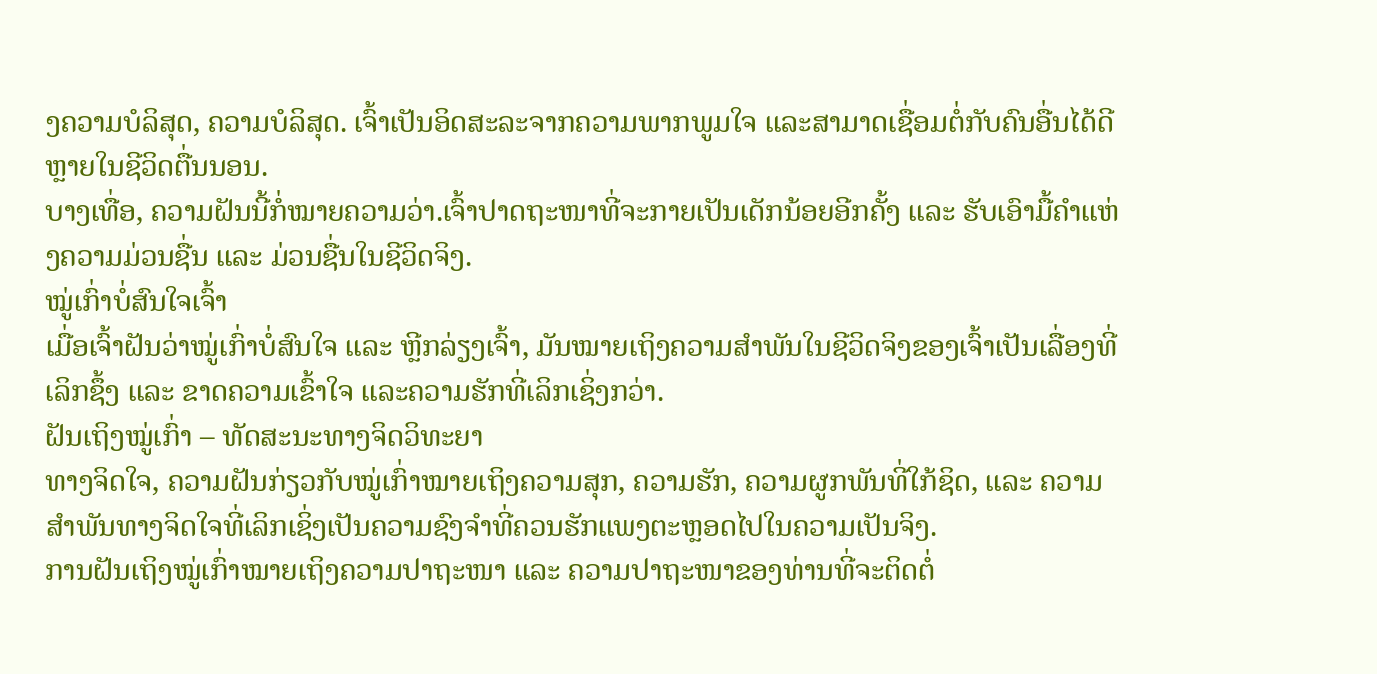ງຄວາມບໍລິສຸດ, ຄວາມບໍລິສຸດ. ເຈົ້າເປັນອິດສະລະຈາກຄວາມພາກພູມໃຈ ແລະສາມາດເຊື່ອມຕໍ່ກັບຄົນອື່ນໄດ້ດີຫຼາຍໃນຊີວິດຕື່ນນອນ.
ບາງເທື່ອ, ຄວາມຝັນນີ້ກໍ່ໝາຍຄວາມວ່າ.ເຈົ້າປາດຖະໜາທີ່ຈະກາຍເປັນເດັກນ້ອຍອີກຄັ້ງ ແລະ ຮັບເອົາມື້ຄຳແຫ່ງຄວາມມ່ວນຊື່ນ ແລະ ມ່ວນຊື່ນໃນຊີວິດຈິງ.
ໝູ່ເກົ່າບໍ່ສົນໃຈເຈົ້າ
ເມື່ອເຈົ້າຝັນວ່າໝູ່ເກົ່າບໍ່ສົນໃຈ ແລະ ຫຼີກລ່ຽງເຈົ້າ, ມັນໝາຍເຖິງຄວາມສຳພັນໃນຊີວິດຈິງຂອງເຈົ້າເປັນເລື່ອງທີ່ເລິກຊຶ້ງ ແລະ ຂາດຄວາມເຂົ້າໃຈ ແລະຄວາມຮັກທີ່ເລິກເຊິ່ງກວ່າ.
ຝັນເຖິງໝູ່ເກົ່າ – ທັດສະນະທາງຈິດວິທະຍາ
ທາງຈິດໃຈ, ຄວາມຝັນກ່ຽວກັບໝູ່ເກົ່າໝາຍເຖິງຄວາມສຸກ, ຄວາມຮັກ, ຄວາມຜູກພັນທີ່ໃກ້ຊິດ, ແລະ ຄວາມສຳພັນທາງຈິດໃຈທີ່ເລິກເຊິ່ງເປັນຄວາມຊົງຈຳທີ່ຄວນຮັກແພງຕະຫຼອດໄປໃນຄວາມເປັນຈິງ.
ການຝັນເຖິງໝູ່ເກົ່າໝາຍເຖິງຄວາມປາຖະໜາ ແລະ ຄວາມປາຖະໜາຂອງທ່ານທີ່ຈະຕິດຕໍ່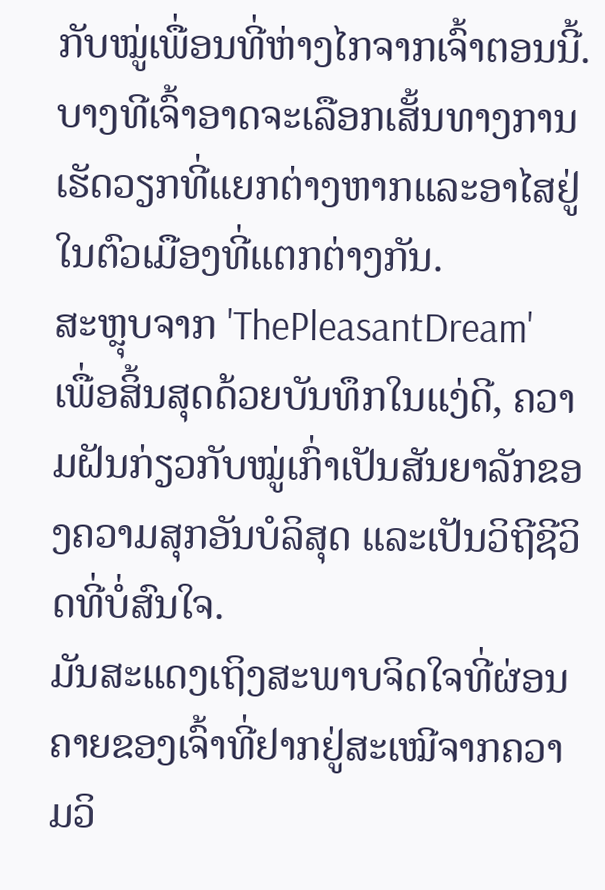ກັບໝູ່ເພື່ອນທີ່ຫ່າງໄກຈາກເຈົ້າຕອນນີ້. ບາງທີເຈົ້າອາດຈະເລືອກເສັ້ນທາງການເຮັດວຽກທີ່ແຍກຕ່າງຫາກແລະອາໄສຢູ່ໃນຕົວເມືອງທີ່ແຕກຕ່າງກັນ.
ສະຫຼຸບຈາກ 'ThePleasantDream'
ເພື່ອສິ້ນສຸດດ້ວຍບັນທຶກໃນແງ່ດີ, ຄວາມຝັນກ່ຽວກັບໝູ່ເກົ່າເປັນສັນຍາລັກຂອງຄວາມສຸກອັນບໍລິສຸດ ແລະເປັນວິຖີຊີວິດທີ່ບໍ່ສົນໃຈ.
ມັນສະແດງເຖິງສະພາບຈິດໃຈທີ່ຜ່ອນຄາຍຂອງເຈົ້າທີ່ຢາກຢູ່ສະເໝີຈາກຄວາມວິ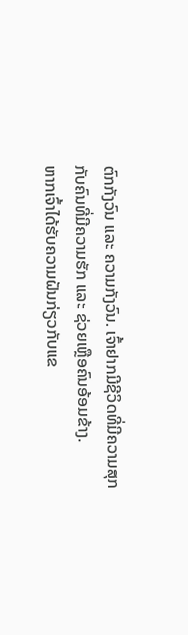ຕົກກັງວົນ ແລະ ຄວາມກັງວົນ. ເຈົ້າຢາກມີຊີວິດທີ່ມີຄວາມສຸກກັບຄົນທີ່ມີຄວາມຮັກ ແລະ ຊ່ວຍເຫຼືອຄົນອ້ອມຂ້າງ.
ຫາກເຈົ້າໄດ້ຮັບຄວາມຝັນກ່ຽວກັບແຂ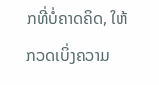ກທີ່ບໍ່ຄາດຄິດ, ໃຫ້ກວດເບິ່ງຄວາມ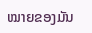ໝາຍຂອງມັນ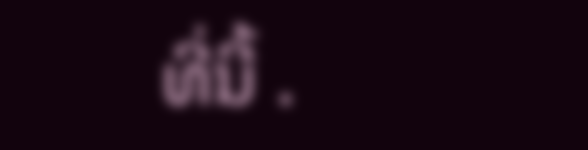ທີ່ນີ້ .